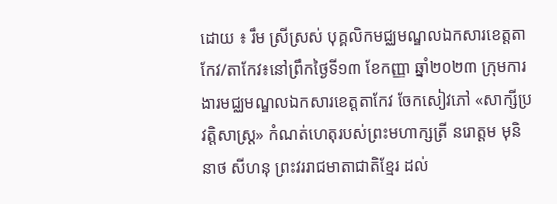ដោយ ៖ រឹម ស្រីស្រស់ បុគ្គលិកមជ្ឈមណ្ឌលឯកសារខេត្តតាកែវ/តាកែវ៖នៅព្រឹកថ្ងៃទី១៣ ខែកញ្ញា ឆ្នាំ២០២៣ ក្រុមការងារមជ្ឈមណ្ឌលឯកសារខេត្តតាកែវ ចែកសៀវភៅ «សាក្សីប្រវត្តិសាស្រ្ត» កំណត់ហេតុរបស់ព្រះមហាក្សត្រី នរោត្តម មុនិនាថ សីហនុ ព្រះវររាជមាតាជាតិខ្មែរ ដល់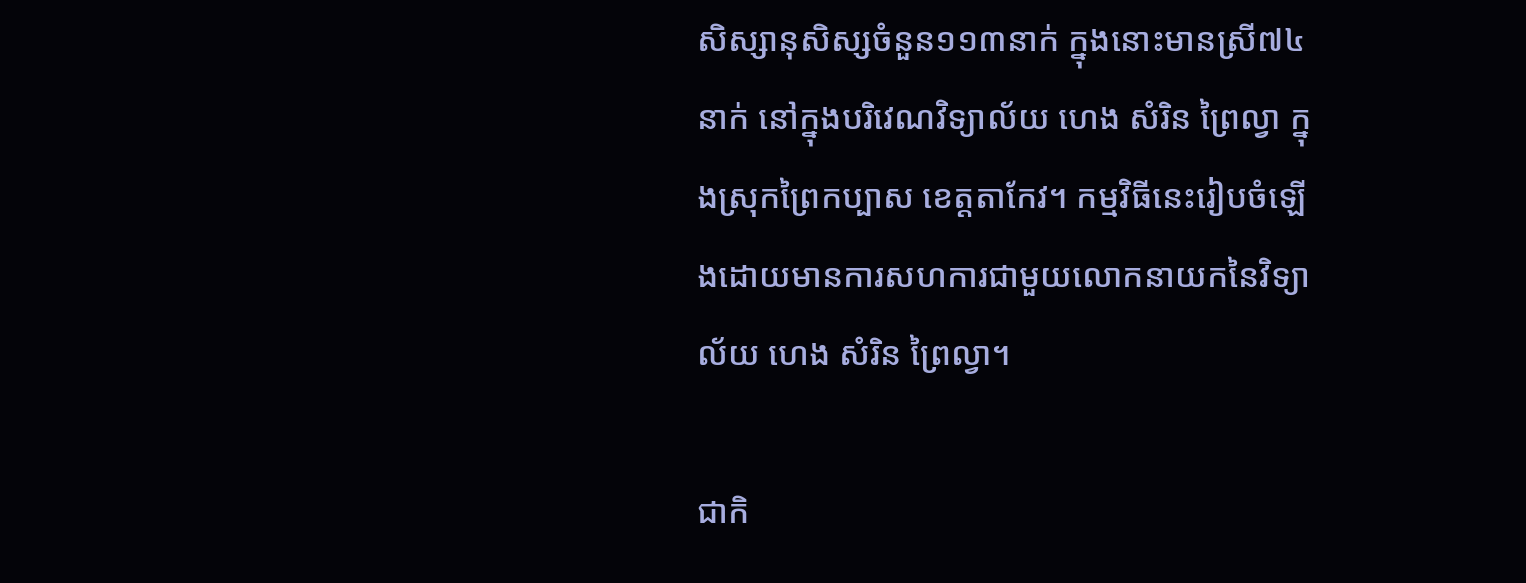សិស្សានុសិស្សចំនួន១១៣នាក់ ក្នុងនោះមានស្រី៧៤នាក់ នៅក្នុងបរិវេណវិទ្យាល័យ ហេង សំរិន ព្រៃល្វា ក្នុងស្រុកព្រៃកប្បាស ខេត្តតាកែវ។ កម្មវិធីនេះរៀបចំឡើងដោយមានការសហការជាមួយលោកនាយកនៃវិទ្យាល័យ ហេង សំរិន ព្រៃល្វា។

ជាកិ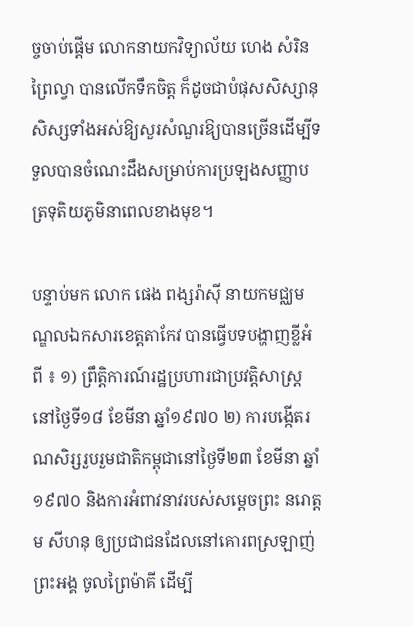ច្ចចាប់ផ្ដើម លោកនាយកវិទ្យាល័យ ហេង សំរិន ព្រៃល្វា បានលើកទឹកចិត្ត ក៏ដូចជាបំផុសសិស្សានុសិស្សទាំងអស់ឱ្យសួរសំណួរឱ្យបានច្រើនដើម្បីទទួលបានចំណេះដឹងសម្រាប់ការប្រឡងសញ្ញាបត្រទុតិយភូមិនាពេលខាងមុខ។

បន្ទាប់មក លោក ផេង ពង្សរ៉ាស៊ី នាយកមជ្ឈមណ្ឌលឯកសារខេត្តតាកែវ បានធ្វើបទបង្ហាញខ្លីអំពី ៖ ១) ព្រឹត្តិការណ៍រដ្ឋប្រហារជាប្រវត្តិសាស្ត្រនៅថ្ងៃទី១៨ ខែមីនា ឆ្នាំ១៩៧០ ២) ការបង្កើតរណសិរ្សរួបរួមជាតិកម្ពុជានៅថ្ងៃទី២៣ ខែមីនា ឆ្នាំ១៩៧០ និងការអំពាវនាវរបស់សម្តេចព្រះ នរោត្តម សីហនុ ឲ្យប្រជាជនដែលនៅគោរពស្រឡាញ់ព្រះអង្គ ចូលព្រៃម៉ាគី ដើម្បី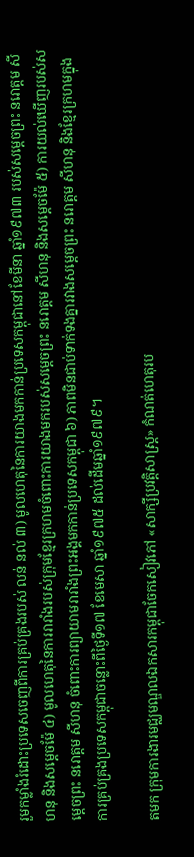រួមកម្លាំងរំដោះប្រទេសចេញពីការគ្រប់គ្រងរបស់ លន់ នល់ ៣) មូលហេតុនៃការយាងមកកាន់ប្រទេសកម្ពុជានៅខែមីនា ឆ្នាំ១៩៧៣ របស់សម្តេចព្រះ នរោត្តម សីហនុ និងសម្តេចម៉ែ ៤) មូលហេតុនៃការរារាំងរបស់ក្រុមខ្មែរក្រហមចំពោះការយាងមករបស់សម្តេចព្រះ នរោត្តម សីហនុ និងសម្តេចម៉ែ ៥) ការយល់ឃើញរបស់សម្តេចព្រះ នរោត្តម សីហនុ ចំពោះការព្យាយាមរារាំងព្រះអង្គមកកាន់ប្រទេសកម្ពុជា ៦) ភាពមិនជាប់ទាក់ទងគ្នារវាងសម្តេចព្រះ នរោត្តម សីហនុ និងខ្មែរក្រហមក្នុងការគ្រប់គ្រងប្រទេសកម្ពុជាចន្លោះពីថ្ងៃទី១៧ ខែមេសា ឆ្នាំ១៩៧៥ ដល់ដើមឆ្នាំ១៩៧៩។

តមក ក្រុមការងារមជ្ឈមណ្ឌលឯកសារកម្ពុជាចែកសៀវភៅ «សាក្សីប្រវត្តិសាស្ត្រ» កំណត់ហេតុរប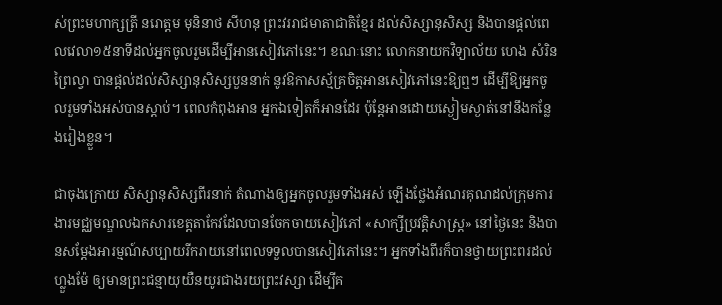ស់ព្រះមហាក្សត្រី នរោត្តម មុនិនាថ សីហនុ ព្រះវររាជមាតាជាតិខ្មែរ ដល់សិស្សានុសិស្ស និងបានផ្តល់ពេលវេលា១៥នាទីដល់អ្នកចូលរួមដើម្បីអានសៀវភៅនេះ។ ខណៈនោះ លោកនាយកវិទ្យាល័យ ហេង សំរិន ព្រៃល្វា បានផ្តល់ដល់សិស្សានុសិស្សបួននាក់ នូវឱកាសស្ម័គ្រចិត្តអានសៀវភៅនេះឱ្យឮៗ ដើម្បីឱ្យអ្នកចូលរួមទាំងអស់បានស្តាប់។ ពេលកំពុងអាន អ្នកឯទៀតក៏អានដែរ ប៉ុន្តែអានដោយស្ងៀមស្ងាត់នៅនឹងកន្លែងរៀងខ្លួន។

ជាចុងក្រោយ សិស្សានុសិស្សពីរនាក់ តំណាងឲ្យអ្នកចូលរួមទាំងអស់ ឡើងថ្លែងអំណរគុណដល់ក្រុមការងារមជ្ឈមណ្ឌលឯកសារខេត្តតាកែវដែលបានចែកចាយសៀវភៅ «សាក្សីប្រវត្តិសាស្ត្រ» នៅថ្ងៃនេះ និងបានសម្តែងអារម្មណ៍សប្បាយរីករាយនៅពេលទទួលបានសៀវភៅនេះ។ អ្នកទាំងពីរក៏បានថ្វាយព្រះពរដល់ហ្លួងម៉ែ ឲ្យមានព្រះជន្មាយុយឺនយូរជាងរយព្រះវស្សា ដើម្បីគ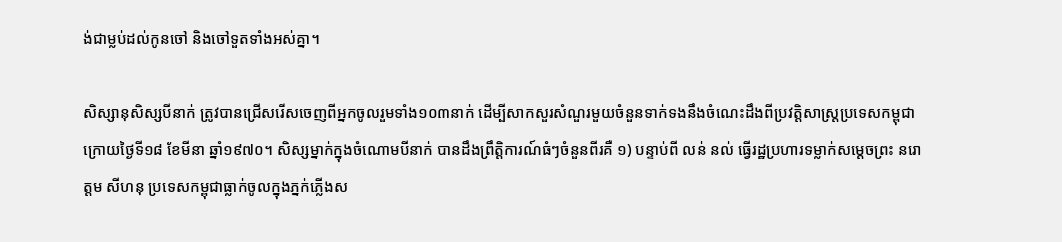ង់ជាម្លប់ដល់កូនចៅ និងចៅទួតទាំងអស់គ្នា។

សិស្សានុសិស្សបីនាក់ ត្រូវបានជ្រើសរើសចេញពីអ្នកចូលរួមទាំង១០៣នាក់ ដើម្បីសាកសួរសំណួរមួយចំនួនទាក់ទងនឹងចំណេះដឹងពីប្រវត្តិសាស្ត្រប្រទេសកម្ពុជា ក្រោយថ្ងៃទី១៨ ខែមីនា ឆ្នាំ១៩៧០។ សិស្សម្នាក់ក្នុងចំណោមបីនាក់ បានដឹងព្រឹត្តិការណ៍ធំៗចំនួនពីរគឺ ១) បន្ទាប់ពី លន់ នល់ ធ្វើរដ្ឋប្រហារទម្លាក់សម្តេចព្រះ នរោត្តម សីហនុ ប្រទេសកម្ពុជាធ្លាក់ចូលក្នុងភ្នក់ភ្លើងស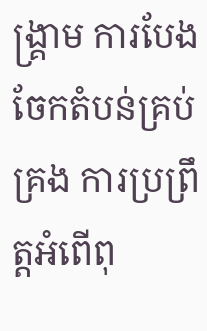ង្គ្រាម ការបែងចែកតំបន់គ្រប់គ្រង ការប្រព្រឹត្តអំពើពុ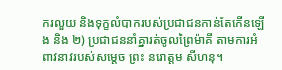ករលួយ និងទុក្ខលំបាករបស់ប្រជាជនកាន់តែកើនឡើង និង ២) ប្រជាជននាំគ្នារត់ចូលព្រៃម៉ាគី តាមការអំពាវនាវរបស់សម្តេច ព្រះ នរោត្តម សីហនុ។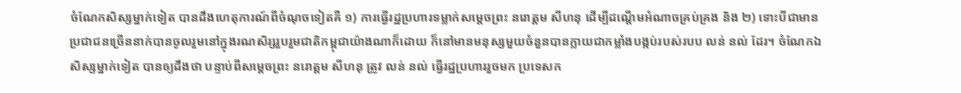ចំណែកសិស្សម្នាក់ទៀត បានដឹងហេតុការណ៍ពីចំណុចទៀតគឺ ១) ការធ្វើរដ្ឋប្រហារទម្លាក់សម្ដេចព្រះ នរោត្តម សីហនុ ដើម្បីដណ្តើមអំណាចគ្រប់គ្រង និង ២) ទោះបីជាមានប្រជាជនច្រើននាក់បានចូលរួមនៅក្នុងរណសិរ្សរួបរួមជាតិកម្ពុជាយ៉ាងណាក៏ដោយ ក៏នៅមានមនុស្សមួយចំនួនបានក្លាយជាកម្លាំងបង្កប់របស់របប លន់ នល់ ដែរ។ ចំណែកឯសិស្សម្នាក់ទៀត បានឲ្យដឹងថា បន្ទាប់ពីសម្តេចព្រះ នរោត្តម សីហនុ ត្រូវ លន់ នល់ ធ្វើរដ្ឋប្រហាររួចមក ប្រទេសក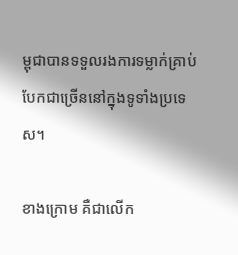ម្ពុជាបានទទួលរងការទម្លាក់គ្រាប់បែកជាច្រើននៅក្នុងទូទាំងប្រទេស។

ខាងក្រោម គឺជាលើក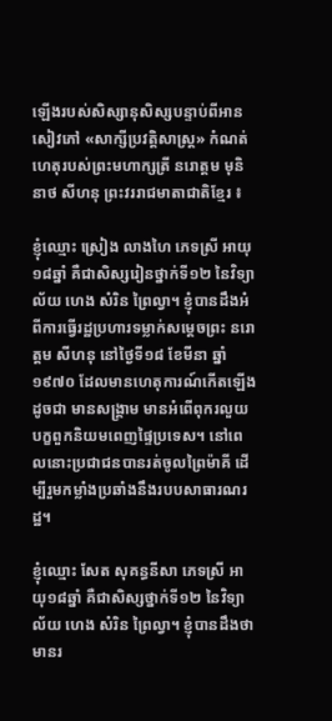ឡើងរបស់សិស្សានុសិស្សបន្ទាប់ពីអានសៀវភៅ «សាក្សីប្រវត្តិសាស្រ្ត» កំណត់ហេតុរបស់ព្រះមហាក្សត្រី នរោត្តម មុនិនាថ សីហនុ ព្រះវររាជមាតាជាតិខ្មែរ ៖

ខ្ញុំឈ្មោះ ស្រៀង លាងហៃ ភេទស្រី អាយុ១៨ឆ្នាំ គឺជាសិស្សរៀនថ្នាក់ទី១២ នៃវិទ្យាល័យ ហេង សំរិន ព្រៃល្វា។ ខ្ញុំបានដឹងអំពីការធ្វើរដ្ឋប្រហារទម្លាក់សម្ដេចព្រះ នរោត្តម សីហនុ នៅថ្ងៃទី១៨ ខែមីនា ឆ្នាំ១៩៧០ ដែលមានហេតុការណ៍កើតឡើង ដូចជា មានសង្រ្គាម មានអំពើពុករលួយបក្ខពួកនិយមពេញផ្ទៃប្រទេស។ នៅពេលនោះប្រជាជនបានរត់ចូលព្រៃម៉ាគី ដើម្បីរួមកម្លាំងប្រឆាំងនឹងរបបសាធារណរដ្ឋ។

ខ្ញុំឈ្មោះ សែត សុគន្ធនីសា ភេទស្រី អាយុ១៨ឆ្នាំ គឺជាសិស្សថ្នាក់ទី១២ នៃវិទ្យាល័យ ហេង សំរិន ព្រៃល្វា។ ខ្ញុំបានដឹងថាមានរ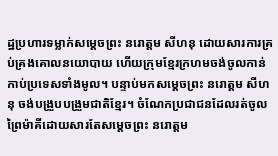ដ្ឋប្រហារទម្លាក់សម្ដេចព្រះ នរោត្តម សីហនុ ដោយសារការគ្រប់គ្រងគោលនយោបាយ ហើយក្រុមខ្មែរក្រហមចង់ចូលកាន់កាប់ប្រទេសទាំងមូល។ បន្ទាប់មកសម្ដេចព្រះ នរោត្តម សីហនុ ចង់បង្រួបបង្រួមជាតិខ្មែរ។ ចំណែកប្រជាជនដែលរត់ចូលព្រៃម៉ាគីដោយសារតែសម្ដេចព្រះ នរោត្តម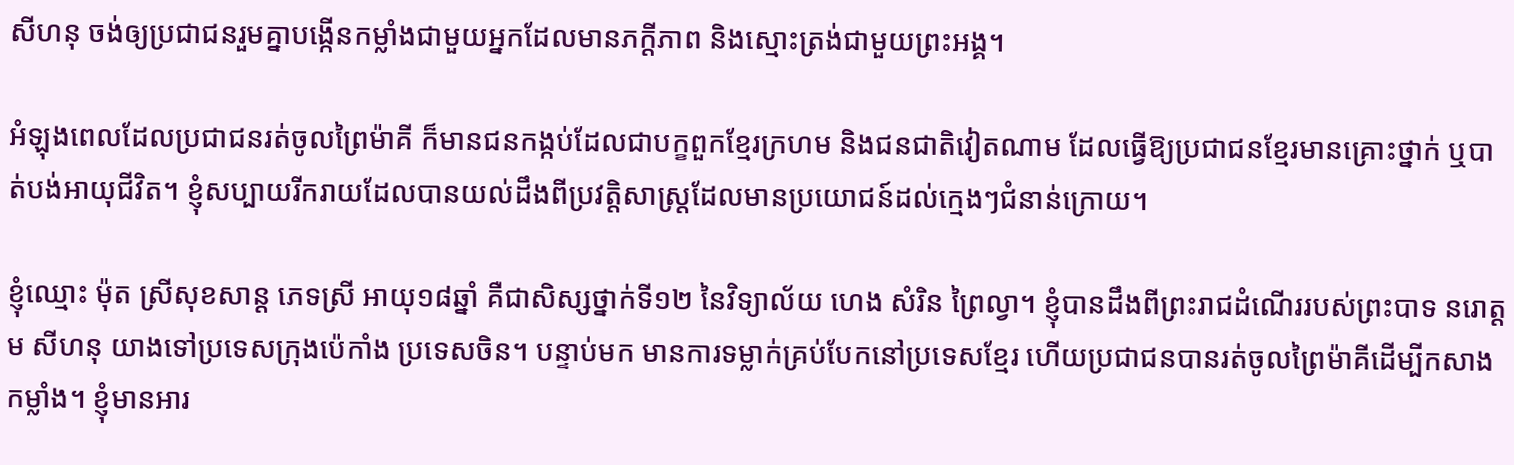សីហនុ ចង់ឲ្យប្រជាជនរួមគ្នាបង្កើនកម្លាំងជាមួយអ្នកដែលមានភក្តីភាព និងស្មោះត្រង់ជាមួយព្រះអង្គ។

អំឡុងពេលដែលប្រជាជនរត់ចូលព្រៃម៉ាគី ក៏មានជនកង្កប់ដែលជាបក្ខពួកខ្មែរក្រហម និងជនជាតិវៀតណាម ដែលធ្វើឱ្យប្រជាជនខ្មែរមានគ្រោះថ្នាក់ ឬបាត់បង់អាយុជីវិត។ ខ្ញុំសប្បាយរីករាយដែលបានយល់ដឹងពីប្រវត្តិសាស្ត្រដែលមានប្រយោជន៍ដល់ក្មេងៗជំនាន់ក្រោយ។

ខ្ញុំឈ្មោះ ម៉ុត ស្រីសុខសាន្ដ ភេទស្រី អាយុ១៨ឆ្នាំ គឺជាសិស្សថ្នាក់ទី១២ នៃវិទ្យាល័យ ហេង សំរិន ព្រៃល្វា។ ខ្ញុំបានដឹងពីព្រះរាជដំណើររបស់ព្រះបាទ នរោត្ដម សីហនុ យាងទៅប្រទេសក្រុងប៉េកាំង ប្រទេសចិន។ បន្ទាប់មក មានការទម្លាក់គ្រប់បែកនៅប្រទេសខ្មែរ ហើយប្រជាជនបានរត់ចូលព្រៃម៉ាគីដើម្បីកសាងកម្លាំង។ ខ្ញុំមានអារ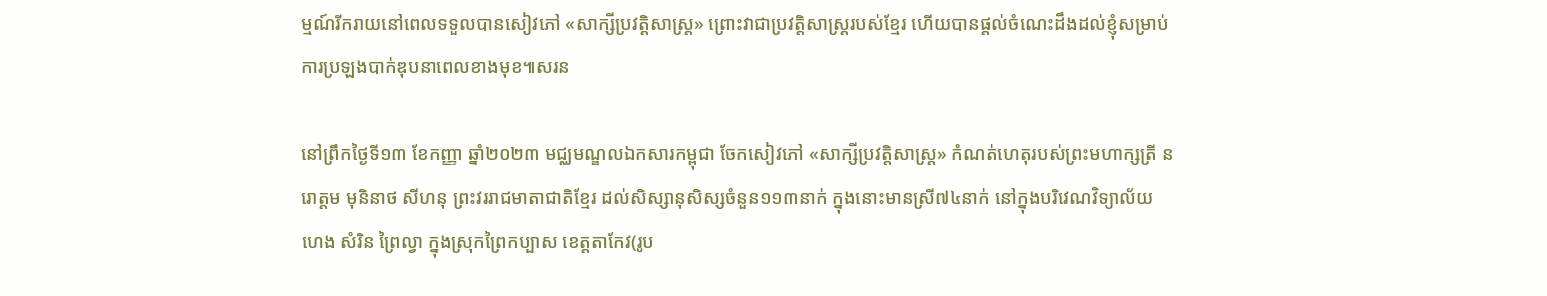ម្មណ៍រីករាយនៅពេលទទួលបានសៀវភៅ «សាក្សីប្រវត្តិសាស្រ្ត» ព្រោះវាជាប្រវត្តិសាស្ត្ររបស់ខ្មែរ ហើយបានផ្តល់ចំណេះដឹងដល់ខ្ញុំសម្រាប់ការប្រឡងបាក់ឌុបនាពេលខាងមុខ៕សរន

នៅព្រឹកថ្ងៃទី១៣ ខែកញ្ញា ឆ្នាំ២០២៣ មជ្ឈមណ្ឌលឯកសារកម្ពុជា ចែកសៀវភៅ «សាក្សីប្រវត្តិសាស្រ្ត» កំណត់ហេតុរបស់ព្រះមហាក្សត្រី នរោត្តម មុនិនាថ សីហនុ ព្រះវររាជមាតាជាតិខ្មែរ ដល់សិស្សានុសិស្សចំនួន១១៣នាក់ ក្នុងនោះមានស្រី៧៤នាក់ នៅក្នុងបរិវេណវិទ្យាល័យ ហេង សំរិន ព្រៃល្វា ក្នុងស្រុកព្រៃកប្បាស ខេត្តតាកែវ(រូប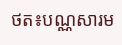ថត៖បណ្ណសារម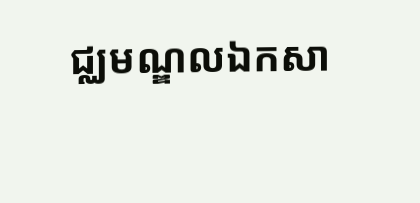ជ្ឈមណ្ឌលឯកសា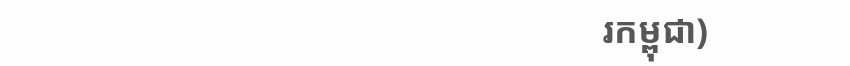រកម្ពុជា)